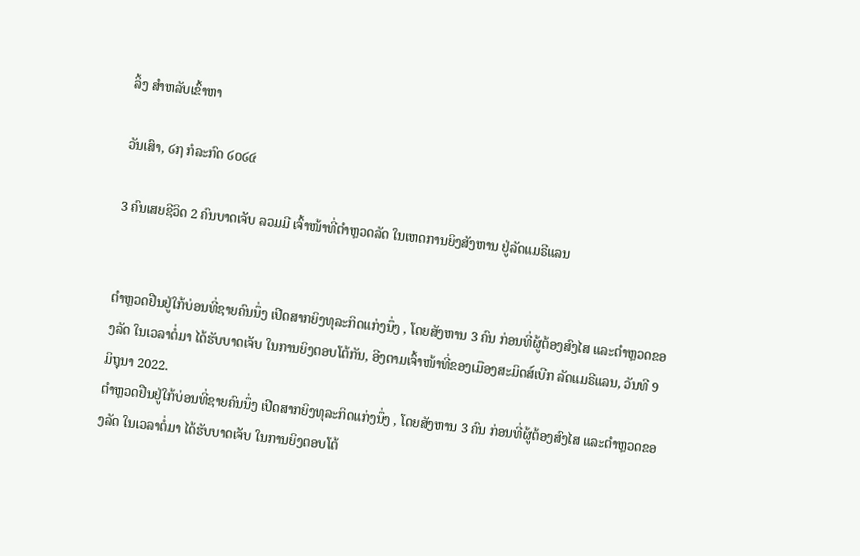ລິ້ງ ສຳຫລັບເຂົ້າຫາ

ວັນເສົາ, ໒໗ ກໍລະກົດ ໒໐໒໔

3 ຄົນເສຍຊີວິດ 2 ຄົນບາດເຈັບ ລວມມີ ເຈົ້າໜ້າທີ່ຕຳຫຼວດລັດ ໃນເຫດການຍິງສັງຫານ ຢູ່ລັດແມຣີແລນ


ຕຳຫຼວດຢືນຢູ່ໃກ້ບ່ອນທີ່ຊາຍຄົນນຶ່ງ ເປີດສາກຍິງທຸລະກິດແກ່ງນຶ່ງ , ໂດຍສັງຫານ 3 ຄົນ ກ່ອນທີ່ຜູ້ຕ້ອງສົງໄສ ແລະຕຳຫຼວດຂອງລັດ ໃນເວລາຕໍ່ມາ ໄດ້ຮັບບາດເຈັບ ໃນການຍິງຕອບໂຕ້ກັນ, ອີງຕາມເຈົ້າໜ້າທີ່ຂອງເມືອງສະມິດສ໌ເບີກ ລັດແມຣີແລນ, ວັນທີ 9 ມິຖຸນາ 2022.
ຕຳຫຼວດຢືນຢູ່ໃກ້ບ່ອນທີ່ຊາຍຄົນນຶ່ງ ເປີດສາກຍິງທຸລະກິດແກ່ງນຶ່ງ , ໂດຍສັງຫານ 3 ຄົນ ກ່ອນທີ່ຜູ້ຕ້ອງສົງໄສ ແລະຕຳຫຼວດຂອງລັດ ໃນເວລາຕໍ່ມາ ໄດ້ຮັບບາດເຈັບ ໃນການຍິງຕອບໂຕ້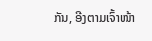ກັນ, ອີງຕາມເຈົ້າໜ້າ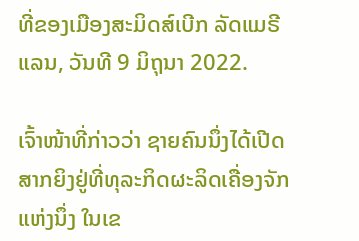ທີ່ຂອງເມືອງສະມິດສ໌ເບີກ ລັດແມຣີແລນ, ວັນທີ 9 ມິຖຸນາ 2022.

ເຈົ້າໜ້າທີ່ກ່າວວ່າ ຊາຍຄົນນຶ່ງໄດ້ເປີດສາກຍິງຢູ່ທີ່ທຸລະກິດຜະລິດເຄື່ອງຈັກ ແຫ່ງນຶ່ງ ໃນເຂ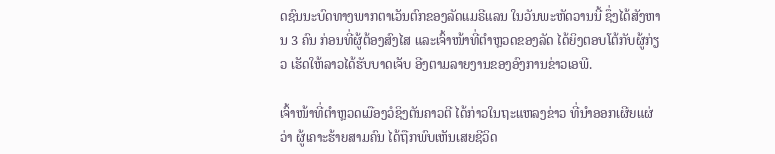ດຊົນນະບົດທາງພາກຕາເວັນຕົກຂອງລັດແມຣີແລນ ໃນວັນພະຫັດວານນີ້ ຊຶ່ງໄດ້ສັງຫານ 3 ຄົນ ກ່ອນທີ່ຜູ້ຕ້ອງສົງໄສ ແລະເຈົ້າໜ້າທີ່ຕຳຫຼວດຂອງລັດ ໄດ້ຍິງຕອບໂຕ້ກັບຜູ້ກ່ຽວ ເຮັດໃຫ້ລາວໄດ້ຮັບບາດເຈັບ ອີງຕາມລາຍງານຂອງອົງການຂ່າວເອພີ.

ເຈົ້າໜ້າທີ່ຕຳຫຼວດເມືອງວໍຊິງຕັນຄາວຕີ ໄດ້ກ່າວໃນຖະແຫລງຂ່າວ ທີ່ນຳອອກເຜີຍແຜ່ ວ່າ ຜູ້ເຄາະຮ້າຍສາມຄົນ ໄດ້ຖືກພົບເຫັນເສຍຊີວິດ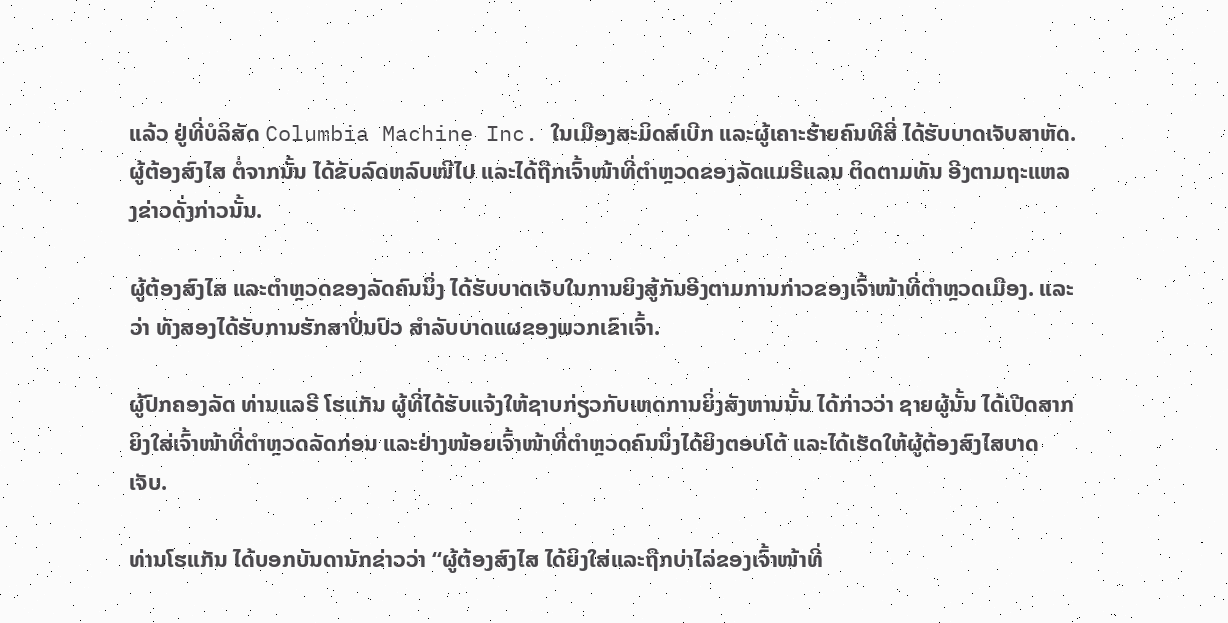ແລ້ວ ຢູ່ທີ່ບໍລິສັດ Columbia Machine Inc. ໃນເມືອງສະມິດສ໌ເບີກ ແລະຜູ້ເຄາະຮ້າຍຄົນທີສີ່ ໄດ້ຮັບບາດເຈັບສາຫັດ. ຜູ້ຕ້ອງສົງໄສ ຕໍ່ຈາກນັ້ນ ໄດ້ຂັບລົດຫລົບໜີໄປ ແລະໄດ້ຖືກເຈົ້າໜ້າທີ່ຕຳຫຼວດຂອງລັດແມຣີແລນ ຕິດຕາມທັນ ອີງຕາມຖະແຫລງຂ່າວດັ່ງກ່າວນັ້ນ.

ຜູ້ຕ້ອງສົງໄສ ແລະຕຳຫຼວດຂອງລັດຄົນນຶ່ງ ໄດ້ຮັບບາດເຈັບໃນການຍິງສູ້ກັນອີງຕາມການກ່າວຂອງເຈົ້າໜ້າທີ່ຕຳຫຼວດເມືອງ. ແລະວ່າ ທັງສອງໄດ້ຮັບການຮັກສາປິ່ນປົວ ສຳລັບບາດແຜຂອງພວກເຂົາເຈົ້າ.

ຜູ້ປົກຄອງລັດ ທ່ານແລຣີ ໂຮແກັນ ຜູ້ທີ່ໄດ້ຮັບແຈ້ງໃຫ້ຊາບກ່ຽວກັບເຫດການຍິ່ງສັງຫານນັ້ນ ໄດ້ກ່າວວ່າ ຊາຍຜູ້ນັ້ນ ໄດ້ເປີດສາກຍິງໃສ່ເຈົ້າໜ້າທີ່ຕຳຫຼວດລັດກ່ອນ ແລະຢ່າງໜ້ອຍເຈົ້າໜ້າທີ່ຕຳຫຼວດຄົນນຶ່ງໄດ້ຍິງຕອບໂຕ້ ແລະໄດ້ເຮັດໃຫ້ຜູ້ຕ້ອງສົງໄສບາດເຈັບ.

ທ່ານໂຮແກັນ ໄດ້ບອກບັນດານັກຂ່າວວ່າ “ຜູ້ຕ້ອງສົງໄສ ໄດ້ຍິງໃສ່ແລະຖືກບ່າໄລ່ຂອງເຈົ້າໜ້າທີ່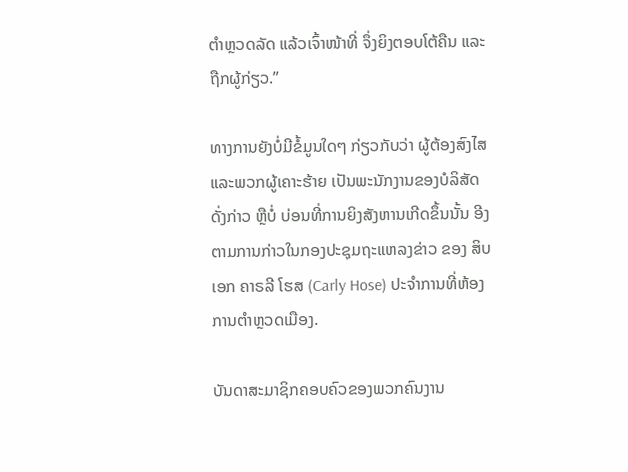ຕຳຫຼວດລັດ ແລ້ວເຈົ້າໜ້າທີ່ ຈຶ່ງຍິງຕອບໂຕ້ຄືນ ແລະຖືກຜູ້ກ່ຽວ.”

ທາງການຍັງບໍ່ມີຂໍ້ມູນໃດໆ ກ່ຽວກັບວ່າ ຜູ້ຕ້ອງສົງໄສ ແລະພວກຜູ້ເຄາະຮ້າຍ ເປັນພະນັກງານຂອງບໍລິສັດດັ່ງກ່າວ ຫຼືບໍ່ ບ່ອນທີ່ການຍິງສັງຫານເກີດຂຶ້ນນັ້ນ ອີງຕາມການກ່າວໃນກອງປະຊຸມຖະແຫລງຂ່າວ ຂອງ ສິບເອກ ຄາຣລີ ໂຮສ (Carly Hose) ປະຈຳການທີ່ຫ້ອງການຕຳຫຼວດເມືອງ.

ບັນດາສະມາຊິກຄອບຄົວຂອງພວກຄົນງານ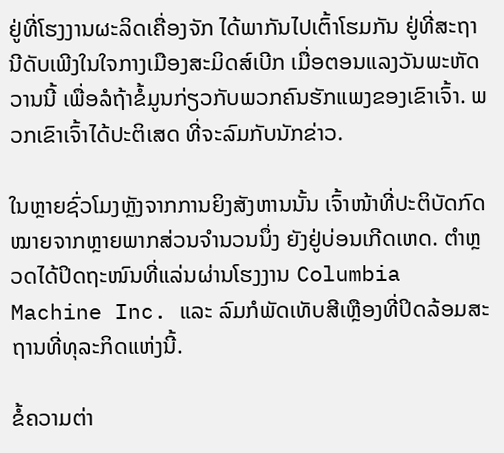ຢູ່ທີ່ໂຮງງານຜະລິດເຄື່ອງຈັກ ໄດ້ພາກັນໄປເຕົ້າໂຮມກັນ ຢູ່ທີ່ສະຖານີດັບເພີງໃນໃຈກາງເມືອງສະມິດສ໌ເບີກ ເມື່ອຕອນແລງວັນພະຫັດວານນີ້ ເພື່ອລໍຖ້າຂໍ້ມູນກ່ຽວກັບພວກຄົນຮັກແພງຂອງເຂົາເຈົ້າ. ພວກເຂົາເຈົ້າໄດ້ປະຕິເສດ ທີ່ຈະລົມກັບນັກຂ່າວ.

ໃນຫຼາຍຊົ່ວໂມງຫຼັງຈາກການຍິງສັງຫານນັ້ນ ເຈົ້າໜ້າທີ່ປະຕິບັດກົດໝາຍຈາກຫຼາຍພາກສ່ວນຈຳນວນນຶ່ງ ຍັງຢູ່ບ່ອນເກີດເຫດ. ຕຳຫຼວດໄດ້ປິດຖະໜົນທີ່ແລ່ນຜ່ານໂຮງງານ Columbia Machine Inc. ແລະ ລົມກໍພັດເທັບສີເຫຼືອງທີ່ປິດລ້ອມສະຖານທີ່ທຸລະກິດແຫ່ງນີ້.

ຂໍ້ຄວາມຕ່າ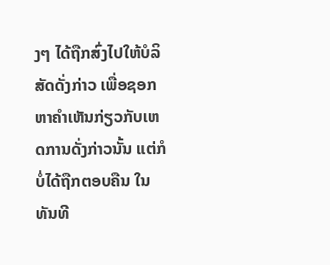ງໆ ໄດ້ຖືກສົ່ງໄປໃຫ້ບໍລິສັດດັ່ງກ່າວ ເພື່ອຊອກຫາຄຳເຫັນກ່ຽວກັບເຫດການດັ່ງກ່າວນັ້ນ ແຕ່ກໍບໍ່ໄດ້ຖືກຕອບຄືນ ໃນທັນທີ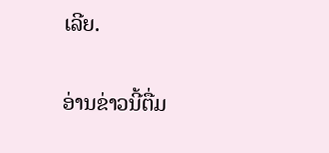ເລີຍ.

ອ່ານຂ່າວນີ້ຕື່ມ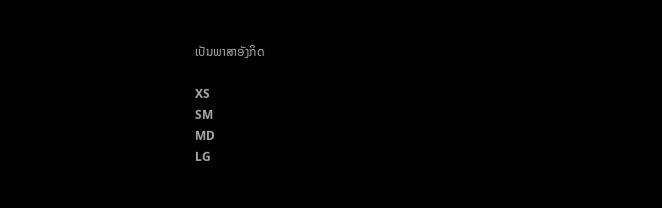ເປັນພາສາອັງກິດ

XS
SM
MD
LG